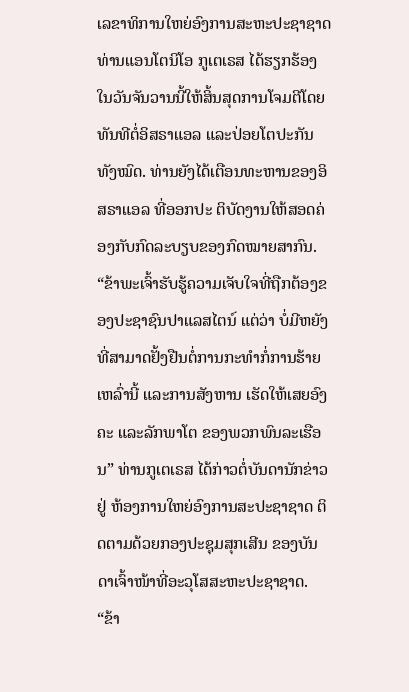ເລຂາທິການໃຫຍ່ອົງການສະຫະປະຊາຊາດ ທ່ານແອນໂຕນິໂອ ກູເຕເຣສ ໄດ້ຮຽກຮ້ອງໃນວັນຈັນວານນີ້ໃຫ້ສິ້ນສຸດການໂຈມຕີໂດຍທັນທີຕໍ່ອິສຣາແອລ ແລະປ່ອຍໂຕປະກັນທັງໝົດ. ທ່ານຍັງໄດ້ເຕືອນທະຫານຂອງອິສຣາແອລ ທີ່ອອກປະ ຕິບັດງານໃຫ້ສອດຄ່ອງກັບກົດລະບຽບຂອງກົດໝາຍສາກົນ.
“ຂ້າພະເຈົ້າຮັບຮູ້ຄວາມເຈັບໃຈທີ່ຖືກຕ້ອງຂອງປະຊາຊົນປາແລສໄຕນ໌ ແຕ່ວ່າ ບໍ່ມີຫຍັງທີ່ສາມາດຢັ້ງຢືນຕໍ່ການກະທຳກໍ່ການຮ້າຍເຫລົ່ານີ້ ແລະການສັງຫານ ເຮັດໃຫ້ເສຍອົງຄະ ແລະລັກພາໂຕ ຂອງພວກພົນລະເຮືອນ” ທ່ານກູເຕເຣສ ໄດ້ກ່າວຕໍ່ບັນດານັກຂ່າວຢູ່ ຫ້ອງການໃຫຍ່ອົງການສະປະຊາຊາດ ຕິດຕາມດ້ວຍກອງປະຊຸມສຸກເສີນ ຂອງບັນດາເຈົ້າໜ້າທີ່ອະວຸໂສສະຫະປະຊາຊາດ. “ຂ້າ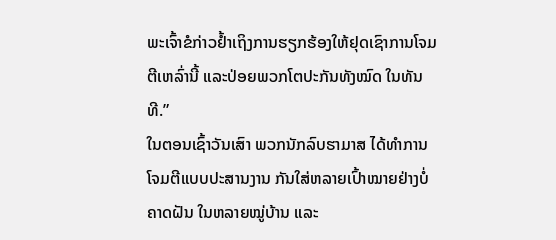ພະເຈົ້າຂໍກ່າວຢ້ຳເຖິງການຮຽກຮ້ອງໃຫ້ຢຸດເຊົາການໂຈມຕີເຫລົ່ານີ້ ແລະປ່ອຍພວກໂຕປະກັນທັງໝົດ ໃນທັນທີ.”
ໃນຕອນເຊົ້າວັນເສົາ ພວກນັກລົບຮາມາສ ໄດ້ທຳການໂຈມຕີແບບປະສານງານ ກັນໃສ່ຫລາຍເປົ້າໝາຍຢ່າງບໍ່ຄາດຝັນ ໃນຫລາຍໝູ່ບ້ານ ແລະ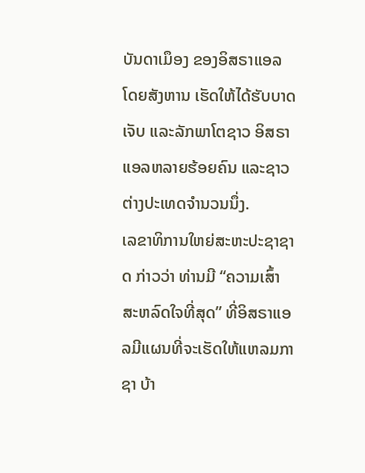ບັນດາເມຶອງ ຂອງອິສຣາແອລ ໂດຍສັງຫານ ເຮັດໃຫ້ໄດ້ຮັບບາດເຈັບ ແລະລັກພາໂຕຊາວ ອິສຣາແອລຫລາຍຮ້ອຍຄົນ ແລະຊາວຕ່າງປະເທດຈຳນວນນຶ່ງ.
ເລຂາທິການໃຫຍ່ສະຫະປະຊາຊາດ ກ່າວວ່າ ທ່ານມີ “ຄວາມເສົ້າສະຫລົດໃຈທີ່ສຸດ” ທີ່ອິສຣາແອລມີແຜນທີ່ຈະເຮັດໃຫ້ແຫລມກາຊາ ບ້າ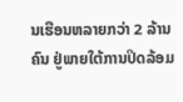ນເຮືອນຫລາຍກວ່າ 2 ລ້ານຄົນ ຢູ່ພາຍໃຕ້ການປິດລ້ອມ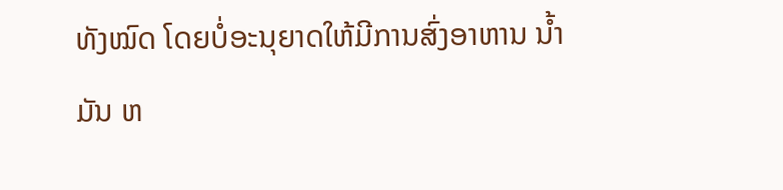ທັງໝົດ ໂດຍບໍ່ອະນຸຍາດໃຫ້ມີການສົ່ງອາຫານ ນໍ້າມັນ ຫ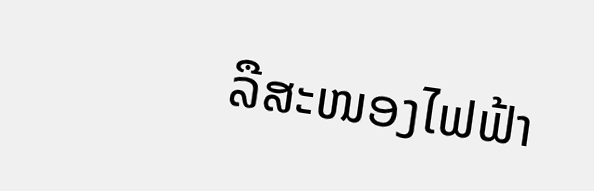ລືສະໜອງໄຟຟ້າ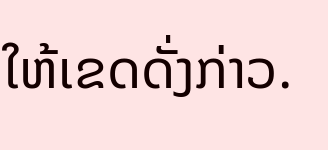ໃຫ້ເຂດດັ່ງກ່າວ.